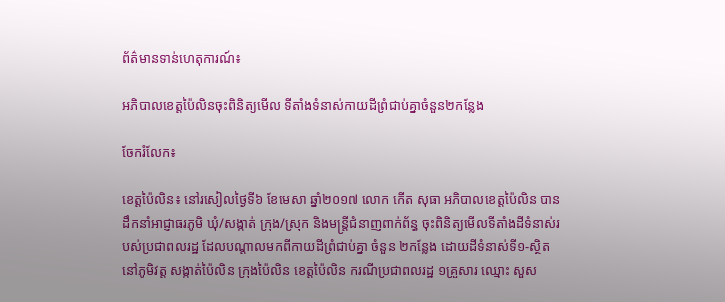ព័ត៌មានទាន់ហេតុការណ៍៖

អភិបាលខេត្តប៉ៃលិនចុះពិនិត្យមើល ទីតាំងទំនាស់កាយដីព្រំជាប់គ្នាចំនួន២កន្លែង

ចែករំលែក៖

ខេត្តប៉ៃលិន៖ នៅរសៀលថ្ងៃទី៦ ខែមេសា ឆ្នាំ២០១៧ លោក កើត សុធា អភិបាលខេត្តប៉ៃលិន បានដឹកនាំអាជ្ញាធរភូមិ ឃុំ/សង្កាត់ ក្រុង/ស្រុក និងមន្ត្រីជំនាញពាក់ព័ន្ធ ចុះពិនិត្យមើលទីតាំងដីទំនាស់របស់ប្រជាពលរដ្ឋ ដែលបណ្តាលមកពីកាយដីព្រំជាប់គ្នា ចំនួន ២កន្លែង ដោយដីទំនាស់ទី១-ស្ថិតនៅភូមិវត្ត សង្កាត់ប៉ៃលិន ក្រុងប៉ៃលិន ខេត្តប៉ៃលិន ករណីប្រជាពលរដ្ឋ ១គ្រួសារ ឈ្មោះ សួស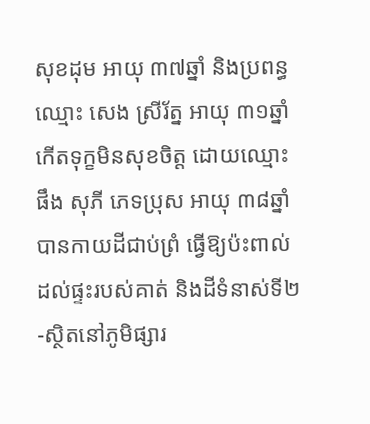សុខដុម អាយុ ៣៧ឆ្នាំ និងប្រពន្ធឈ្មោះ សេង ស្រីរ័ត្ន អាយុ ៣១ឆ្នាំ កើតទុក្ខមិនសុខចិត្ត ដោយឈ្មោះ ផឹង សុភី ភេទប្រុស អាយុ ៣៨ឆ្នាំ បានកាយដីជាប់ព្រំ ធ្វើឱ្យប៉ះពាល់ដល់ផ្ទះរបស់គាត់ និងដីទំនាស់ទី២-ស្ថិតនៅភូមិផ្សារ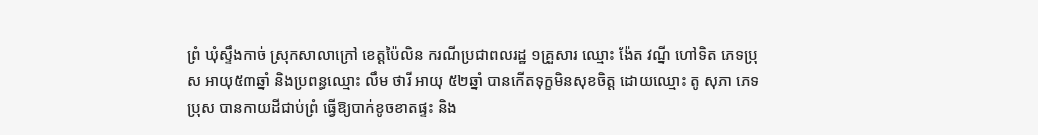ព្រំ ឃុំស្ទឹងកាច់ ស្រុកសាលាក្រៅ ខេត្តប៉ៃលិន ករណីប្រជាពលរដ្ឋ ១គ្រួសារ ឈ្មោះ ង៉ែត វណ្នី ហៅទិត ភេទប្រុស អាយុ៥៣ឆ្នាំ និងប្រពន្ធឈ្មោះ លឹម ថារី អាយុ ៥២ឆ្នាំ បានកើតទុក្ខមិនសុខចិត្ត ដោយឈ្មោះ តូ សុភា ភេទប្រុស បានកាយដីជាប់ព្រំ ធ្វើឱ្យបាក់ខូចខាតផ្ទះ និង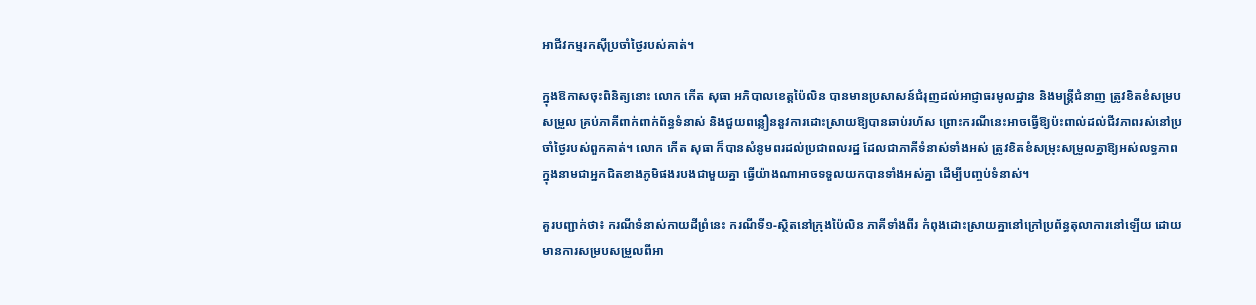អាជីវកម្មរកស៊ីប្រចាំថ្ងៃរបស់គាត់។

ក្នុងឱកាសចុះពិនិត្យនោះ លោក កើត សុធា អភិបាលខេត្តប៉ៃលិន បានមានប្រសាសន៍ជំរុញដល់អាជ្ញាធរមូលដ្ឋាន និងមន្ត្រីជំនាញ ត្រូវខិតខំសម្របសម្រួល គ្រប់ភាគីពាក់ពាក់ព័ន្ធទំនាស់ និងជួយពន្លឿននួវការដោះស្រាយឱ្យបានឆាប់រហ័ស ព្រោះករណីនេះអាចធ្វើឱ្យប៉ះពាល់ដល់ជីវភាពរស់នៅប្រចាំថ្ងៃរបស់ពួកគាត់។ លោក កើត សុធា ក៏បានសំនូមពរដល់ប្រជាពលរដ្ឋ ដែលជាភាគីទំនាស់ទាំងអស់ ត្រូវខិតខំសម្រុះសម្រួលគ្នាឱ្យអស់លទ្ធភាព ក្នុងនាមជាអ្នកជិតខាងភូមិផងរបងជាមួយគ្នា ធ្វើយ៉ាងណាអាចទទួលយកបានទាំងអស់គ្នា ដើម្បីបញ្ចប់ទំនាស់។

គួរបញ្ជាក់ថា៖ ករណីទំនាស់កាយដីព្រំនេះ ករណីទី១-ស្ថិតនៅក្រុងប៉ៃលិន ភាគីទាំងពីរ កំពុងដោះស្រាយគ្នានៅក្រៅប្រព័ន្ធតុលាការនៅឡើយ ដោយមានការសម្របសម្រួលពីអា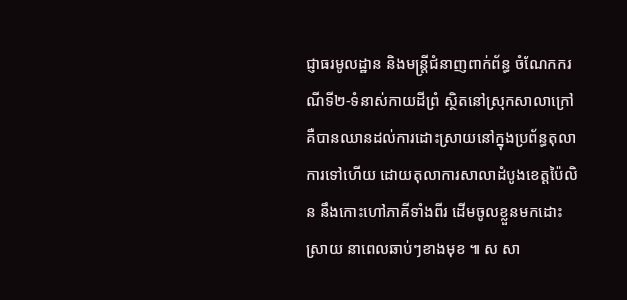ជ្ញាធរមូលដ្ឋាន និងមន្ត្រីជំនាញពាក់ព័ន្ធ ចំណែកករណីទី២-ទំនាស់កាយដីព្រំ ស្ថិតនៅស្រុកសាលាក្រៅ គឺបានឈានដល់ការដោះស្រាយនៅក្នុងប្រព័ន្ធតុលាការទៅហើយ ដោយតុលាការសាលាដំបូងខេត្តប៉ៃលិន នឹងកោះហៅភាគីទាំងពីរ ដើមចូលខ្លួនមកដោះស្រាយ នាពេលឆាប់ៗខាងមុខ ៕ ស សា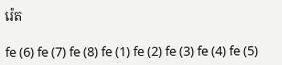រ៉េត

fe (6) fe (7) fe (8) fe (1) fe (2) fe (3) fe (4) fe (5)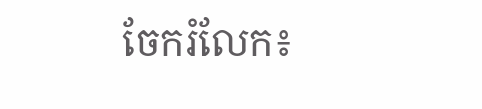ចែករំលែក៖